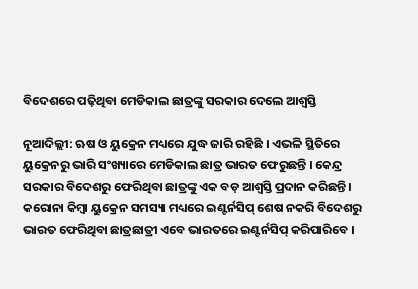ବିଦେଶରେ ପଢ଼ିଥିବା ମେଡିକାଲ ଛାତ୍ରଙ୍କୁ ସରକାର ଦେଲେ ଆଶ୍ୱସ୍ତି

ନୂଆଦିଲ୍ଲୀ: ଋଷ ଓ ୟୁକ୍ରେନ ମଧ୍ୟରେ ଯୁଦ୍ଧ ଜାରି ରହିଛି । ଏଭଳି ସ୍ଥିତିରେ ୟୁକ୍ରେନରୁ ଭାରି ସଂଖ୍ୟାରେ ମେଡିକାଲ ଛାତ୍ର ଭାରତ ଫେରୁଛନ୍ତି । କେନ୍ଦ୍ର ସରକାର ବିଦେଶରୁ ଫେରିଥିବା ଛାତ୍ରଙ୍କୁ ଏକ ବଡ଼ ଆଶ୍ୱସ୍ତି ପ୍ରଦାନ କରିଛନ୍ତି । କରୋନା କିମ୍ବା ୟୁକ୍ରେନ ସମସ୍ୟା ମଧ୍ୟରେ ଇଣ୍ଟର୍ନସିପ୍ ଶେଷ ନକରି ବିଦେଶରୁ ଭାରତ ଫେରିଥିବା ଛାତ୍ରଛାତ୍ରୀ ଏବେ ଭାରତରେ ଇଣ୍ଟର୍ନସିପ୍ କରିପାରିବେ ।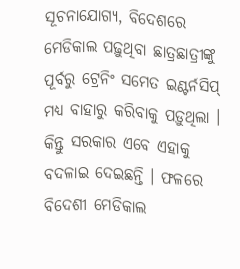ସୂଚନାଯୋଗ୍ୟ, ବିଦେଶରେ ମେଡିକାଲ ପଢ଼ୁଥିବା ଛାତ୍ରଛାତ୍ରୀଙ୍କୁ ପୂର୍ବରୁ ଟ୍ରେନିଂ ସମେତ ଇଣ୍ଟର୍ନସିପ୍ ମଧ୍ୟ ବାହାରୁ କରିବାକୁ ପଡ଼ୁଥିଲା । କିନ୍ତୁ ସରକାର ଏବେ ଏହାକୁ ବଦଳାଇ ଦେଇଛନ୍ତି । ଫଳରେ ବିଦେଶୀ ମେଡିକାଲ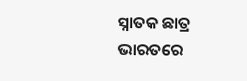ସ୍ନାତକ ଛାତ୍ର ଭାରତରେ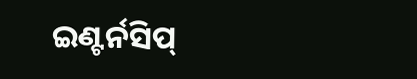ଇଣ୍ଟର୍ନସିପ୍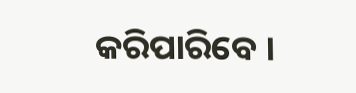କରିପାରିବେ ।